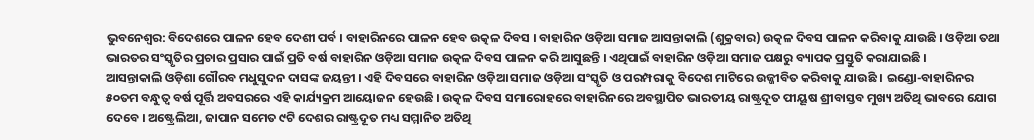ଭୁବନେଶ୍ବର: ବିଦେଶରେ ପାଳନ ହେବ ଦେଶୀ ପର୍ବ । ବାହାରିନରେ ପାଳନ ହେବ ଉତ୍କଳ ଦିବସ । ବାହାରିନ ଓଡ଼ିଆ ସମାଜ ଆସନ୍ତାକାଲି (ଶୁକ୍ରବାର) ଉତ୍କଳ ଦିବସ ପାଳନ କରିବାକୁ ଯାଉଛି । ଓଡ଼ିଆ ତଥା ଭାରତର ସଂସ୍କୃତିର ପ୍ରଚାର ପ୍ରସାର ପାଇଁ ପ୍ରତି ବର୍ଷ ବାହାରିନ ଓଡ଼ିଆ ସମାଜ ଉତ୍କଳ ଦିବସ ପାଳନ କରି ଆସୁଛନ୍ତି । ଏଥିପାଇଁ ବାହାରିନ ଓଡ଼ିଆ ସମାଜ ପକ୍ଷରୁ ବ୍ୟାପକ ପ୍ରସ୍ତୁତି କରାଯାଇଛି ।
ଆସନ୍ତାକାଲି ଓଡ଼ିଶା ଗୌରବ ମଧୁସୁଦନ ଦାସଙ୍କ ଜୟନ୍ତୀ । ଏହି ଦିବସରେ ବାହାରିନ ଓଡ଼ିଆ ସମାଜ ଓଡ଼ିଆ ସଂସ୍କୃତି ଓ ପରମ୍ପରାକୁ ବିଦେଶ ମାଟିରେ ଉଜ୍ଜୀବିତ କରିବାକୁ ଯାଉଛି । ଇଣ୍ଡୋ-ବାହାରିନର ୫୦ତମ ବନ୍ଧୁତ୍ବ ବର୍ଷ ପୂର୍ତ୍ତି ଅବସରରେ ଏହି କାର୍ଯ୍ୟକ୍ରମ ଆୟୋଜନ ହେଉଛି । ଉତ୍କଳ ଦିବସ ସମାରୋହରେ ବାହାରିନରେ ଅବସ୍ଥାପିତ ଭାରତୀୟ ରାଷ୍ଟ୍ରଦୂତ ପୀୟୂଷ ଶ୍ରୀବାସ୍ତବ ମୁଖ୍ୟ ଅତିଥି ଭାବରେ ଯୋଗ ଦେବେ । ଅଷ୍ଟ୍ରେଲିଆ, ଜାପାନ ସମେତ ୯ଟି ଦେଶର ରାଷ୍ଟ୍ରଦୂତ ମଧ୍ୟ ସମ୍ମାନିତ ଅତିଥି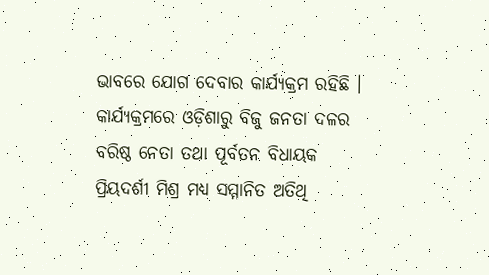ଭାବରେ ଯୋଗ ଦେବାର କାର୍ଯ୍ୟକ୍ରମ ରହିଛି ।
କାର୍ଯ୍ୟକ୍ରମରେ ଓଡ଼ିଶାରୁ ବିଜୁ ଜନତା ଦଳର ବରିଷ୍ଠ ନେତା ତଥା ପୂର୍ବତନ ବିଧାୟକ ପ୍ରିୟଦର୍ଶୀ ମିଶ୍ର ମଧ୍ୟ ସମ୍ମାନିତ ଅତିଥି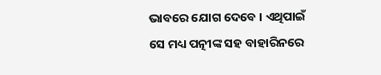ଭାବରେ ଯୋଗ ଦେବେ । ଏଥିପାଇଁ ସେ ମଧ୍ୟ ପତ୍ନୀଙ୍କ ସହ ବାହାରିନରେ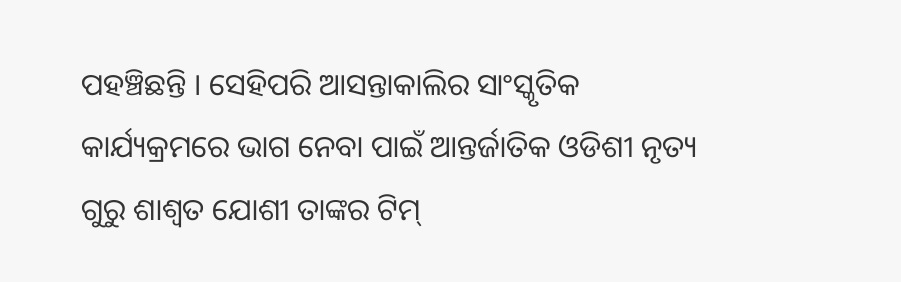ପହଞ୍ଚିଛନ୍ତି । ସେହିପରି ଆସନ୍ତାକାଲିର ସାଂସ୍କୃତିକ କାର୍ଯ୍ୟକ୍ରମରେ ଭାଗ ନେବା ପାଇଁ ଆନ୍ତର୍ଜାତିକ ଓଡିଶୀ ନୃତ୍ୟ ଗୁରୁ ଶାଶ୍ବତ ଯୋଶୀ ତାଙ୍କର ଟିମ୍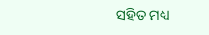ସହିତ ମଧ୍ୟ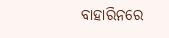ବାହାରିନରେ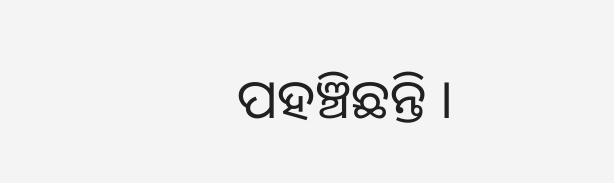ପହଞ୍ଚିଛନ୍ତି ।